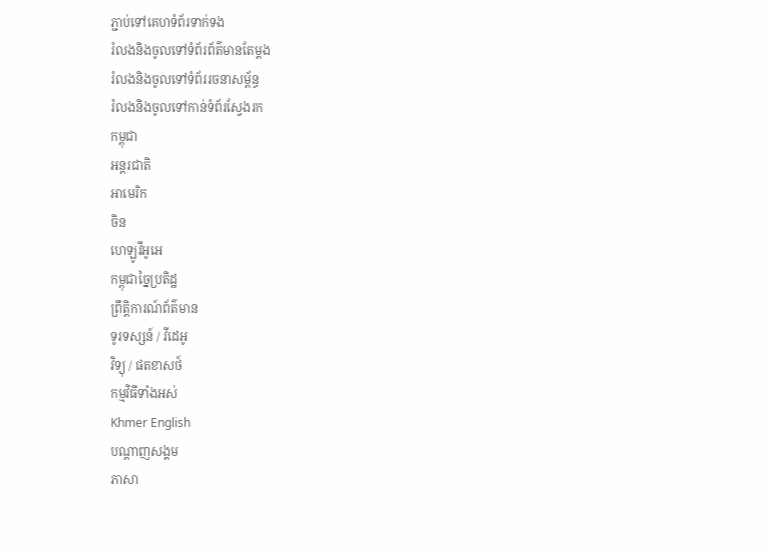ភ្ជាប់ទៅគេហទំព័រទាក់ទង
រំលងនិងចូលទៅទំព័រព័ត៌មានតែម្តង
រំលងនិងចូលទៅទំព័ររចនាសម្ព័ន្ធ
រំលងនិងចូលទៅកាន់ទំព័រស្វែងរក
កម្ពុជា
អន្តរជាតិ
អាមេរិក
ចិន
ហេឡូវីអូអេ
កម្ពុជាច្នៃប្រតិដ្ឋ
ព្រឹត្តិការណ៍ព័ត៌មាន
ទូរទស្សន៍ / វីដេអូ
វិទ្យុ / ផតខាសថ៍
កម្មវិធីទាំងអស់
Khmer English
បណ្តាញសង្គម
ភាសា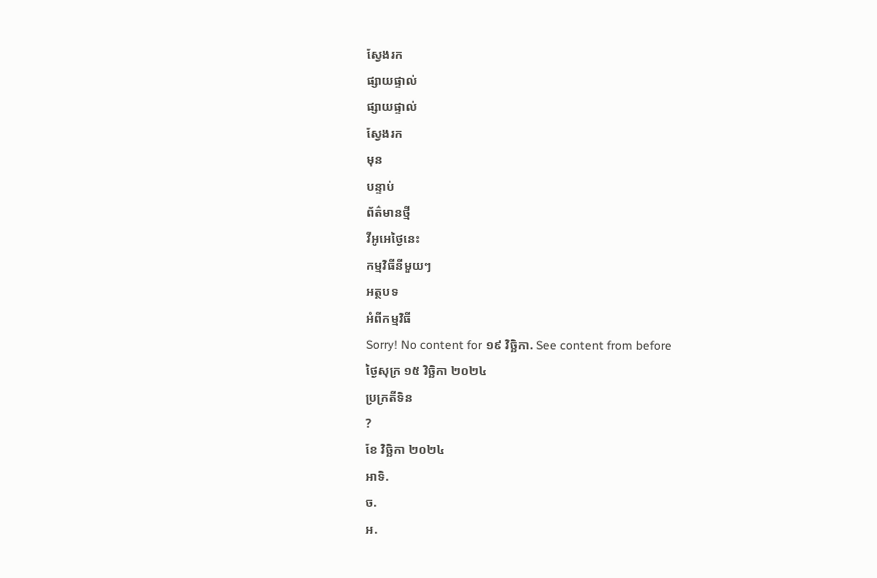ស្វែងរក
ផ្សាយផ្ទាល់
ផ្សាយផ្ទាល់
ស្វែងរក
មុន
បន្ទាប់
ព័ត៌មានថ្មី
វីអូអេថ្ងៃនេះ
កម្មវិធីនីមួយៗ
អត្ថបទ
អំពីកម្មវិធី
Sorry! No content for ១៩ វិច្ឆិកា. See content from before
ថ្ងៃសុក្រ ១៥ វិច្ឆិកា ២០២៤
ប្រក្រតីទិន
?
ខែ វិច្ឆិកា ២០២៤
អាទិ.
ច.
អ.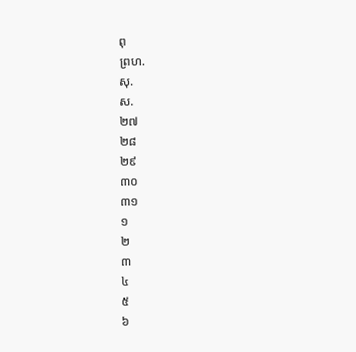ពុ
ព្រហ.
សុ.
ស.
២៧
២៨
២៩
៣០
៣១
១
២
៣
៤
៥
៦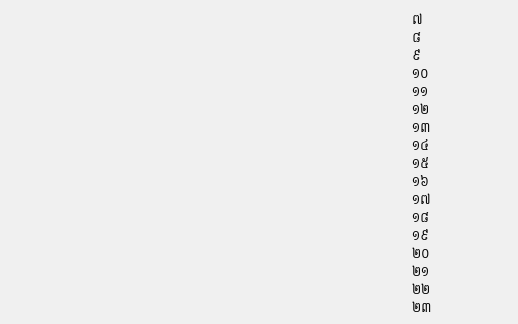៧
៨
៩
១០
១១
១២
១៣
១៤
១៥
១៦
១៧
១៨
១៩
២០
២១
២២
២៣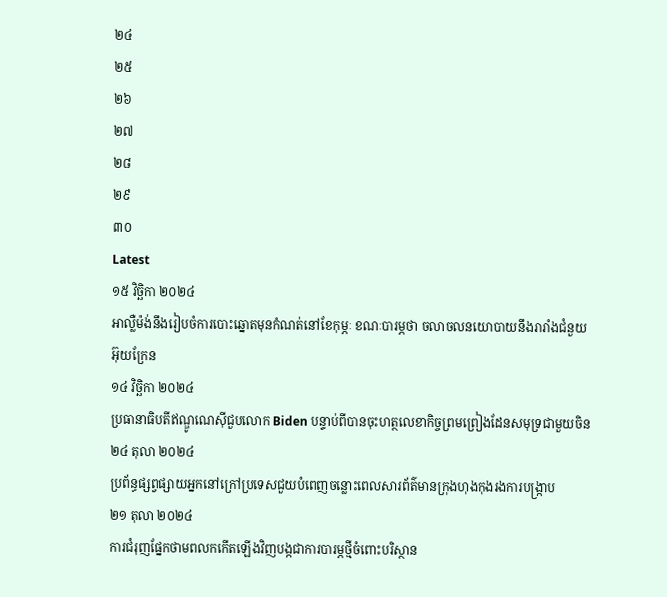២៤
២៥
២៦
២៧
២៨
២៩
៣០
Latest
១៥ វិច្ឆិកា ២០២៤
អាល្លឺម៉ង់នឹងរៀបចំការបោះឆ្នោតមុនកំណត់នៅខែកុម្ភៈ ខណៈបារម្ភថា ចលាចលនយោបាយនឹងរារាំងជំនួយអ៊ុយក្រែន
១៤ វិច្ឆិកា ២០២៤
ប្រធានាធិបតីឥណ្ឌូណេស៊ីជួបលោក Biden បន្ទាប់ពីបានចុះហត្ថលេខាកិច្ចព្រមព្រៀងដែនសមុទ្រជាមួយចិន
២៤ តុលា ២០២៤
ប្រព័ន្ធផ្សព្វផ្សាយអ្នកនៅក្រៅប្រទេសជួយបំពេញចន្លោះពេលសារព័ត៌មានក្រុងហុងកុងរងការបង្ក្រាប
២១ តុលា ២០២៤
ការជំរុញផ្នែកថាមពលកកើតឡើងវិញបង្កជាការបារម្ភថ្មីចំពោះបរិស្ថាន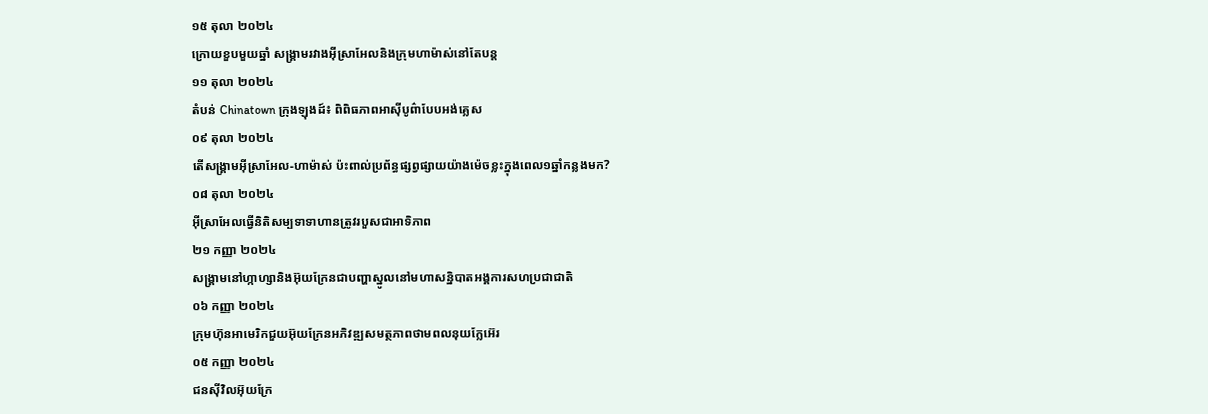១៥ តុលា ២០២៤
ក្រោយខួបមួយឆ្នាំ សង្គ្រាមរវាងអ៊ីស្រាអែលនិងក្រុមហាម៉ាស់នៅតែបន្ដ
១១ តុលា ២០២៤
តំបន់ Chinatown ក្រុងឡុងដ៍៖ ពិពិធភាពអាស៊ីបូព៌ាបែបអង់គ្លេស
០៩ តុលា ២០២៤
តើសង្គ្រាមអ៊ីស្រាអែល-ហាម៉ាស់ ប៉ះពាល់ប្រព័ន្ធផ្សព្វផ្សាយយ៉ាងម៉េចខ្លះក្នុងពេល១ឆ្នាំកន្លងមក?
០៨ តុលា ២០២៤
អ៊ីស្រាអែលធ្វើនិតិសម្បទាទាហានត្រូវរបួសជាអាទិភាព
២១ កញ្ញា ២០២៤
សង្គ្រាមនៅហ្កាហ្សានិងអ៊ុយក្រែនជាបញ្ហាស្នូលនៅមហាសន្និបាតអង្គការសហប្រជាជាតិ
០៦ កញ្ញា ២០២៤
ក្រុមហ៊ុនអាមេរិកជួយអ៊ុយក្រែនអភិវឌ្ឍសមត្ថភាពថាមពលនុយក្លែអ៊េរ
០៥ កញ្ញា ២០២៤
ជនស៊ីវិលអ៊ុយក្រែ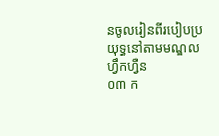នចូលរៀនពីរបៀបប្រយុទ្ធនៅតាមមណ្ឌលហ្វឹកហ្វឺន
០៣ ក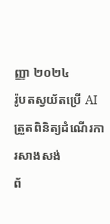ញ្ញា ២០២៤
រ៉ូបតស្វយ័តប្រើ AI ត្រួតពិនិត្យដំណើរការសាងសង់
ព័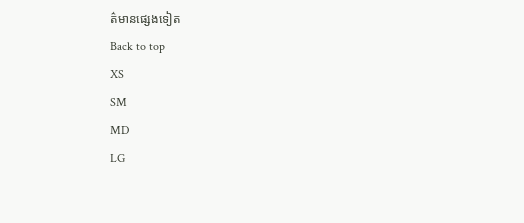ត៌មានផ្សេងទៀត
Back to top
XS
SM
MD
LG